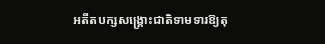អតីតបក្សសង្គ្រោះជាតិទាមទារឱ្យតុ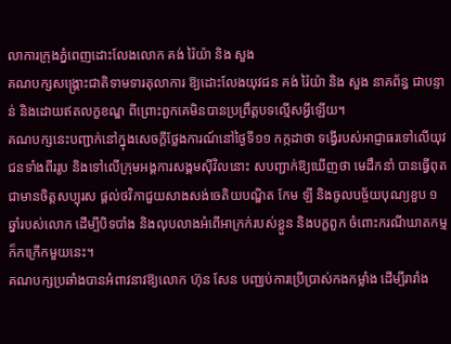លាការក្រុងភ្នំពេញដោះលែងលោក គង់ រ៉ៃយ៉ា និង សួង
គណបក្សសង្គ្រោះជាតិទាមទារតុលាការ ឱ្យដោះលែងយុវជន គង់ រ៉ៃយ៉ា និង សួង នាគព័ន្ធ ជាបន្ទាន់ និងដោយឥតលក្ខខណ្ឌ ពីព្រោះពួកគេមិនបានប្រព្រឹត្តបទល្មើសអ្វីឡើយ។
គណបក្សនេះបញ្ជាក់នៅក្នុងសេចក្ដីថ្លែងការណ៍នៅថ្ងៃទី១១ កក្កដាថា ទង្វើរបស់អាជ្ញាធរទៅលើយុវជនទាំងពីររូប និងទៅលើក្រុមអង្គការសង្គមស៊ីវិលនោះ សបញ្ជាក់ឱ្យឃើញថា មេដឹកនាំ បានធ្វើពុតជាមានចិត្តសប្បុរស ផ្ដល់ថវិកាជួយសាងសង់ចេតិយបណ្ឌិត កែម ឡី និងចូលបច្ច័យបុណ្យខួប ១ឆ្នាំរបស់លោក ដើម្បីបិទបាំង និងលុបលាងអំពើអាក្រក់របស់ខ្លួន និងបក្ខពួក ចំពោះករណីឃាតកម្មក៏កក្រើកមួយនេះ។
គណបក្សប្រឆាំងបានអំពាវនាវឱ្យលោក ហ៊ុន សែន បញ្ឈប់ការប្រើប្រាស់កងកម្លាំង ដើម្បីរារាំង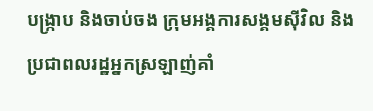បង្ក្រាប និងចាប់ចង ក្រុមអង្គការសង្គមស៊ីវិល និងប្រជាពលរដ្ឋអ្នកស្រឡាញ់គាំ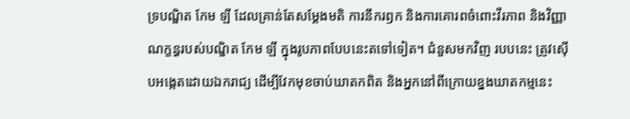ទ្របណ្ឌិត កែម ឡី ដែលគ្រាន់តែសម្ដែងមតិ ការនឹករឭក និងការគោរពចំពោះវីរភាព និងវិញ្ញាណក្ខន្ធរបស់បណ្ឌិត កែម ឡី ក្នុងរូបភាពបែបនេះតទៅទៀត។ ជំនួសមកវិញ របបនេះ ត្រូវស៊ើបអង្កេតដោយឯករាជ្យ ដើម្បីវែកមុខចាប់ឃាតកពិត និងអ្នកនៅពីក្រោយខ្នងឃាតកម្មនេះ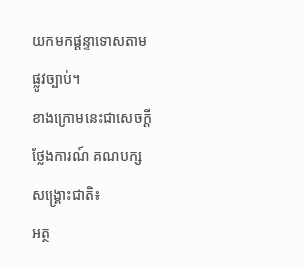យកមកផ្ដន្ទាទោសតាមផ្លូវច្បាប់។
ខាងក្រោមនេះជាសេចក្តីថ្លែងការណ៍ គណបក្សសង្គ្រោះជាតិ៖
អត្ថ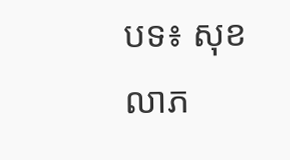បទ៖ សុខ លាភ